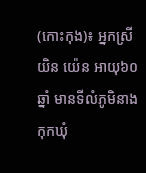(កោះកុង)៖ អ្នកស្រី យិន យ៉េន អាយុ៦០ឆ្នាំ មានទីលំភូមិនាងកុកឃុំ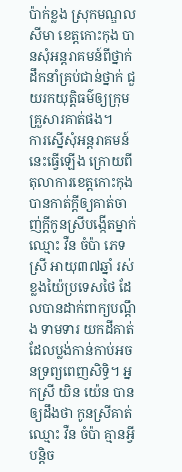ប៉ាក់ខ្លង ស្រុកមណ្ឌលសីមា ខេត្តកោះកុង បានសុំអន្តរាគមន៍ពីថ្នាក់ដឹកនាំគ្រប់ជាន់ថ្នាក់ ជួយរកយុត្តិធម៌ឲ្យក្រុមគ្រួសារគាត់ផង។
ការស្នើសុំអន្តរាគមន៍នេះធ្វើឡើង ក្រោយពីតុលាការខេត្តកោះកុង បានកាត់ក្តីឲ្យគាត់ចាញ់ក្តីកូនស្រីបង្កើតម្នាក់ ឈ្មោះ វឺន ចំប៉ា ភេទស្រី អាយុ៣៧ឆ្នាំ រស់ខ្លងយ៉ៃប្រទេសថៃ ដែលបានដាក់ពាក្យបណ្តឹង ទាមទារ យកដីគាត់ដែលប្លង់កាន់កាប់អចនទ្រព្យពេញសិទ្ធិ។ អ្នកស្រី យិន យ៉េន បានឲ្យដឹងថា កូនស្រីគាត់ឈ្មោះ វឺន ចំប៉ា គ្មានអ្វីបន្តិច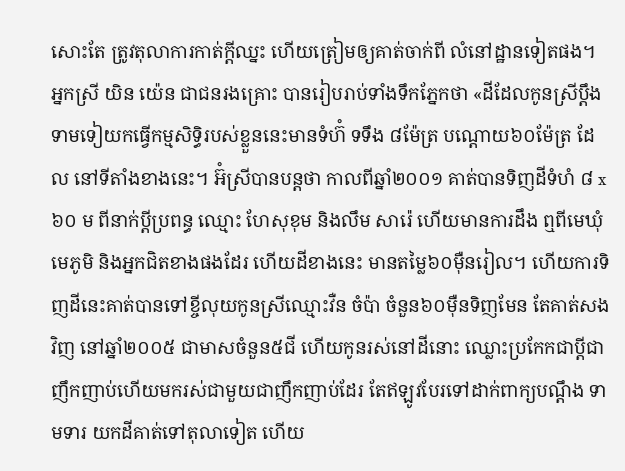សោះតែ ត្រូវតុលាការកាត់ក្តីឈ្នះ ហើយត្រៀមឲ្យគាត់ចាក់ពី លំនៅដ្ឋានទៀតផង។
អ្នកស្រី យិន យ៉េន ជាជនរងគ្រោះ បានរៀបរាប់ទាំងទឹកភ្នែកថា «ដីដែលកូនស្រីប្តឹងទាមទៀយកធ្វើកម្មសិទ្ធិរបស់ខ្លួននេះមានទំហ៊ំ ទទឹង ៨ម៉ែត្រ បណ្តោយ៦០ម៉ែត្រ ដែល នៅទីតាំងខាងនេះ។ អ៊ំស្រីបានបន្តថា កាលពីឆ្នាំ២០០១ គាត់បានទិញដីទំហំ ៨ x៦០ ម ពីនាក់ប្តីប្រពន្ធ ឈ្មោះ ហែសុខុម និងលឹម សារ៉េ ហើយមានការដឹង ឮពីមេឃុំមេភូមិ និងអ្នកជិតខាងផងដែរ ហើយដីខាងនេះ មានតម្លៃ៦០ម៉ឺនរៀល។ ហើយការទិញដីនេះគាត់បានទៅខ្ចីលុយកូនស្រីឈ្មោះវឺន ចំប៉ា ចំនួន៦០ម៉ឺនទិញមែន តែគាត់សងវិញ នៅឆ្នាំ២០០៥ ជាមាសចំនួន៥ជី ហើយកូនរស់នៅដីនោះ ឈ្លោះប្រកែកជាប្តីជាញឹកញាប់ហើយមករស់ជាមួយជាញឹកញាប់ដែរ តែឥឡូវបែរទៅដាក់ពាក្យបណ្តឹង ទាមទារ យកដីគាត់ទៅតុលាទៀត ហើយ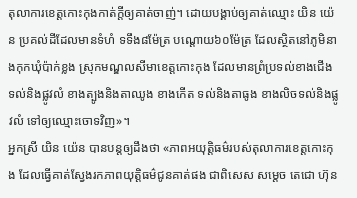តុលាការខេត្តកោះកុងកាត់ក្តីឲ្យគាត់ចាញ់។ ដោយបង្គាប់ឲ្យគាត់ឈ្មោះ យិន យ៉េន ប្រគល់ដីដែលមានទំហំ ទទឹង៨ម៉ែត្រ បណ្តោយ៦០ម៉ែត្រ ដែលស្ថិតនៅភូមិនាងកុកឃុំប៉ាក់ខ្លង ស្រុកមណ្ឌលសីមាខេត្តកោះកុង ដែលមានព្រំប្រទល់ខាងជើង ទល់និងផ្លូវលំ ខាងត្បូងនិងតាឈូង ខាងកើត ទល់និងតាធូង ខាងលិចទល់និងផ្លូវលំ ទៅឲ្យឈ្មោះចោទវិញ»។
អ្នកស្រី យិន យ៉េន បានបន្តឲ្យដឹងថា «ភាពអយុត្តិធម៌របស់តុលាការខេត្តកោះកុង ដែលធ្វើគាត់ស្វែងរកភាពយុត្តិធម៌ជូនគាត់ផង ជាពិសេស សម្តេច តេជោ ហ៊ុន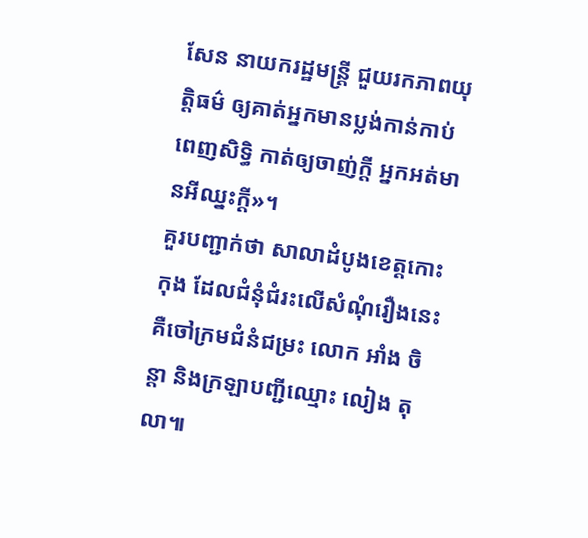សែន នាយករដ្ឋមន្រ្តី ជួយរកភាពយុត្តិធម៌ ឲ្យគាត់អ្នកមានប្លង់កាន់កាប់ពេញសិទ្ធិ កាត់ឲ្យចាញ់ក្តី អ្នកអត់មានអីឈ្នះក្តី»។
គួរបញ្ជាក់ថា សាលាដំបូងខេត្តកោះកុង ដែលជំនុំជំរះលើសំណុំរឿងនេះ គឺចៅក្រមជំនំជម្រះ លោក អាំង ចិន្តា និងក្រឡាបញ្ជីឈ្មោះ លៀង តុលា៕